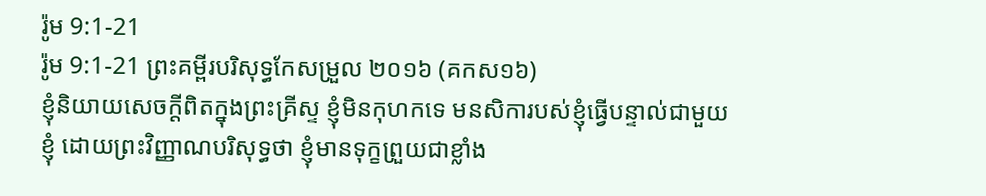រ៉ូម 9:1-21
រ៉ូម 9:1-21 ព្រះគម្ពីរបរិសុទ្ធកែសម្រួល ២០១៦ (គកស១៦)
ខ្ញុំនិយាយសេចក្តីពិតក្នុងព្រះគ្រីស្ទ ខ្ញុំមិនកុហកទេ មនសិការបស់ខ្ញុំធ្វើបន្ទាល់ជាមួយខ្ញុំ ដោយព្រះវិញ្ញាណបរិសុទ្ធថា ខ្ញុំមានទុក្ខព្រួយជាខ្លាំង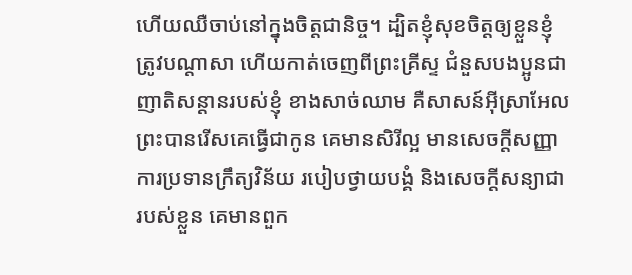ហើយឈឺចាប់នៅក្នុងចិត្តជានិច្ច។ ដ្បិតខ្ញុំសុខចិត្តឲ្យខ្លួនខ្ញុំត្រូវបណ្តាសា ហើយកាត់ចេញពីព្រះគ្រីស្ទ ជំនួសបងប្អូនជាញាតិសន្តានរបស់ខ្ញុំ ខាងសាច់ឈាម គឺសាសន៍អ៊ីស្រាអែល ព្រះបានរើសគេធ្វើជាកូន គេមានសិរីល្អ មានសេចក្តីសញ្ញា ការប្រទានក្រឹត្យវិន័យ របៀបថ្វាយបង្គំ និងសេចក្តីសន្យាជារបស់ខ្លួន គេមានពួក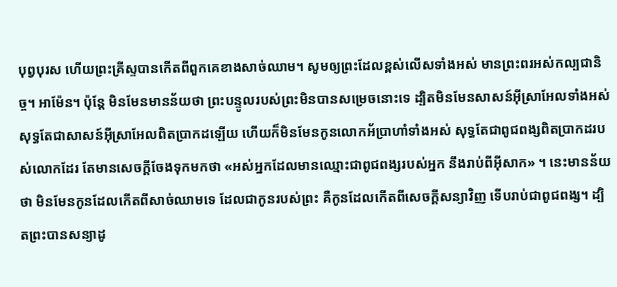បុព្វបុរស ហើយព្រះគ្រីស្ទបានកើតពីពួកគេខាងសាច់ឈាម។ សូមឲ្យព្រះដែលខ្ពស់លើសទាំងអស់ មានព្រះពរអស់កល្បជានិច្ច។ អាម៉ែន។ ប៉ុន្តែ មិនមែនមានន័យថា ព្រះបន្ទូលរបស់ព្រះមិនបានសម្រេចនោះទេ ដ្បិតមិនមែនសាសន៍អ៊ីស្រាអែលទាំងអស់ សុទ្ធតែជាសាសន៍អ៊ីស្រាអែលពិតប្រាកដឡើយ ហើយក៏មិនមែនកូនលោកអ័ប្រាហាំទាំងអស់ សុទ្ធតែជាពូជពង្សពិតប្រាកដរបស់លោកដែរ តែមានសេចក្តីចែងទុកមកថា «អស់អ្នកដែលមានឈ្មោះជាពូជពង្សរបស់អ្នក នឹងរាប់ពីអ៊ីសាក» ។ នេះមានន័យថា មិនមែនកូនដែលកើតពីសាច់ឈាមទេ ដែលជាកូនរបស់ព្រះ គឺកូនដែលកើតពីសេចក្តីសន្យាវិញ ទើបរាប់ជាពូជពង្ស។ ដ្បិតព្រះបានសន្យាដូ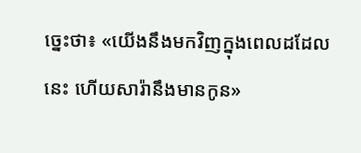ច្នេះថា៖ «យើងនឹងមកវិញក្នុងពេលដដែលនេះ ហើយសារ៉ានឹងមានកូន»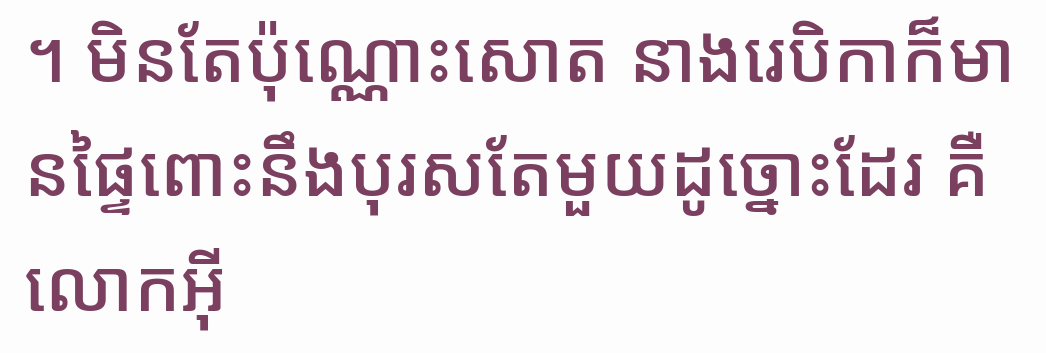។ មិនតែប៉ុណ្ណោះសោត នាងរេបិកាក៏មានផ្ទៃពោះនឹងបុរសតែមួយដូច្នោះដែរ គឺលោកអ៊ី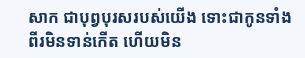សាក ជាបុព្វបុរសរបស់យើង ទោះជាកូនទាំងពីរមិនទាន់កើត ហើយមិន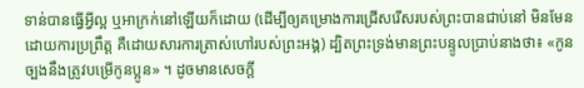ទាន់បានធ្វើអ្វីល្អ ឬអាក្រក់នៅឡើយក៏ដោយ (ដើម្បីឲ្យគម្រោងការជ្រើសរើសរបស់ព្រះបានជាប់នៅ មិនមែនដោយការប្រព្រឹត្ត គឺដោយសារការត្រាស់ហៅរបស់ព្រះអង្គ) ដ្បិតព្រះទ្រង់មានព្រះបន្ទូលប្រាប់នាងថា៖ «កូនច្បងនឹងត្រូវបម្រើកូនប្អូន» ។ ដូចមានសេចក្តី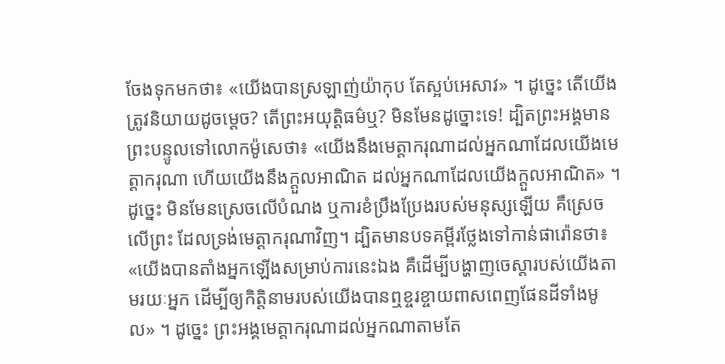ចែងទុកមកថា៖ «យើងបានស្រឡាញ់យ៉ាកុប តែស្អប់អេសាវ» ។ ដូច្នេះ តើយើងត្រូវនិយាយដូចម្តេច? តើព្រះអយុត្តិធម៌ឬ? មិនមែនដូច្នោះទេ! ដ្បិតព្រះអង្គមានព្រះបន្ទូលទៅលោកម៉ូសេថា៖ «យើងនឹងមេត្តាករុណាដល់អ្នកណាដែលយើងមេត្តាករុណា ហើយយើងនឹងក្តួលអាណិត ដល់អ្នកណាដែលយើងក្តួលអាណិត» ។ ដូច្នេះ មិនមែនស្រេចលើបំណង ឬការខំប្រឹងប្រែងរបស់មនុស្សឡើយ គឺស្រេចលើព្រះ ដែលទ្រង់មេត្តាករុណាវិញ។ ដ្បិតមានបទគម្ពីរថ្លែងទៅកាន់ផារ៉ោនថា៖ «យើងបានតាំងអ្នកឡើងសម្រាប់ការនេះឯង គឺដើម្បីបង្ហាញចេស្ដារបស់យើងតាមរយៈអ្នក ដើម្បីឲ្យកិត្តិនាមរបស់យើងបានឮខ្ចរខ្ចាយពាសពេញផែនដីទាំងមូល» ។ ដូច្នេះ ព្រះអង្គមេត្តាករុណាដល់អ្នកណាតាមតែ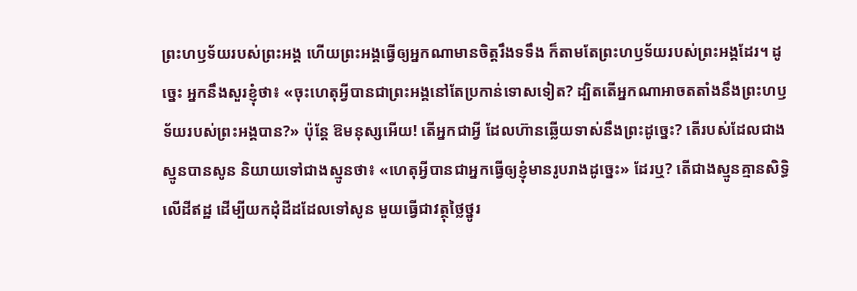ព្រះហឫទ័យរបស់ព្រះអង្គ ហើយព្រះអង្គធ្វើឲ្យអ្នកណាមានចិត្តរឹងទទឹង ក៏តាមតែព្រះហឫទ័យរបស់ព្រះអង្គដែរ។ ដូច្នេះ អ្នកនឹងសួរខ្ញុំថា៖ «ចុះហេតុអ្វីបានជាព្រះអង្គនៅតែប្រកាន់ទោសទៀត? ដ្បិតតើអ្នកណាអាចតតាំងនឹងព្រះហឫទ័យរបស់ព្រះអង្គបាន?» ប៉ុន្តែ ឱមនុស្សអើយ! តើអ្នកជាអ្វី ដែលហ៊ានឆ្លើយទាស់នឹងព្រះដូច្នេះ? តើរបស់ដែលជាងស្មូនបានសូន និយាយទៅជាងស្មូនថា៖ «ហេតុអ្វីបានជាអ្នកធ្វើឲ្យខ្ញុំមានរូបរាងដូច្នេះ» ដែរឬ? តើជាងស្មូនគ្មានសិទ្ធិលើដីឥដ្ឋ ដើម្បីយកដុំដីដដែលទៅសូន មួយធ្វើជាវត្ថុថ្លៃថ្នូរ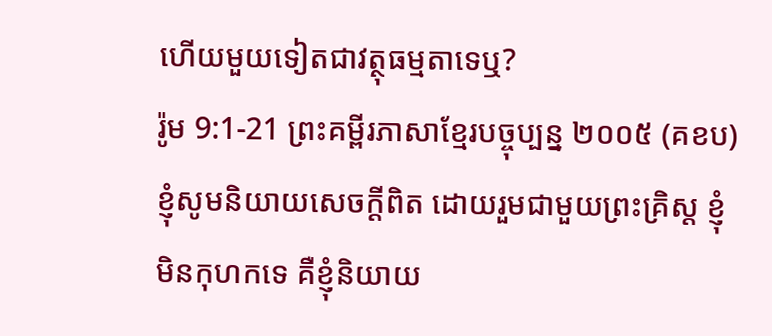ហើយមួយទៀតជាវត្ថុធម្មតាទេឬ?
រ៉ូម 9:1-21 ព្រះគម្ពីរភាសាខ្មែរបច្ចុប្បន្ន ២០០៥ (គខប)
ខ្ញុំសូមនិយាយសេចក្ដីពិត ដោយរួមជាមួយព្រះគ្រិស្ត ខ្ញុំមិនកុហកទេ គឺខ្ញុំនិយាយ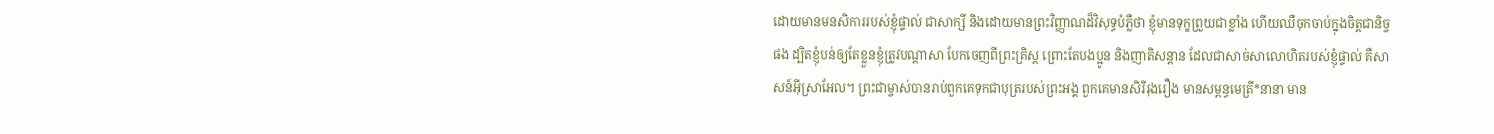ដោយមានមនសិការរបស់ខ្ញុំផ្ទាល់ ជាសាក្សី និងដោយមានព្រះវិញ្ញាណដ៏វិសុទ្ធបំភ្លឺថា ខ្ញុំមានទុក្ខព្រួយជាខ្លាំង ហើយឈឺចុកចាប់ក្នុងចិត្តជានិច្ចផង ដ្បិតខ្ញុំបន់ឲ្យតែខ្លួនខ្ញុំត្រូវបណ្ដាសា បែកចេញពីព្រះគ្រិស្ត ព្រោះតែបងប្អូន និងញាតិសន្ដាន ដែលជាសាច់សាលោហិតរបស់ខ្ញុំផ្ទាល់ គឺសាសន៍អ៊ីស្រាអែល។ ព្រះជាម្ចាស់បានរាប់ពួកគេទុកជាបុត្ររបស់ព្រះអង្គ ពួកគេមានសិរីរុងរឿង មានសម្ពន្ធមេត្រី*នានា មាន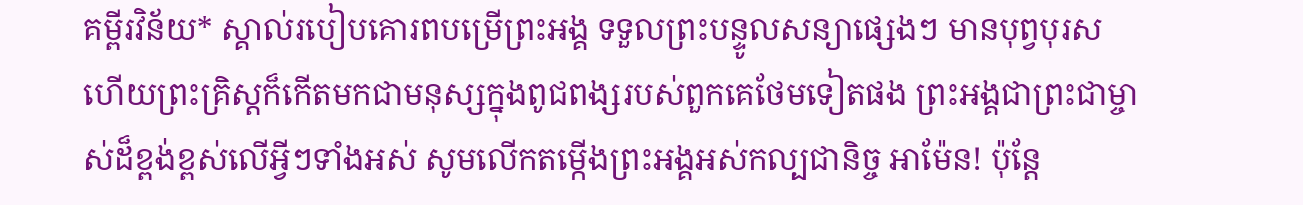គម្ពីរវិន័យ* ស្គាល់របៀបគោរពបម្រើព្រះអង្គ ទទួលព្រះបន្ទូលសន្យាផ្សេងៗ មានបុព្វបុរស ហើយព្រះគ្រិស្តក៏កើតមកជាមនុស្សក្នុងពូជពង្សរបស់ពួកគេថែមទៀតផង ព្រះអង្គជាព្រះជាម្ចាស់ដ៏ខ្ពង់ខ្ពស់លើអ្វីៗទាំងអស់ សូមលើកតម្កើងព្រះអង្គអស់កល្បជានិច្ច អាម៉ែន! ប៉ុន្តែ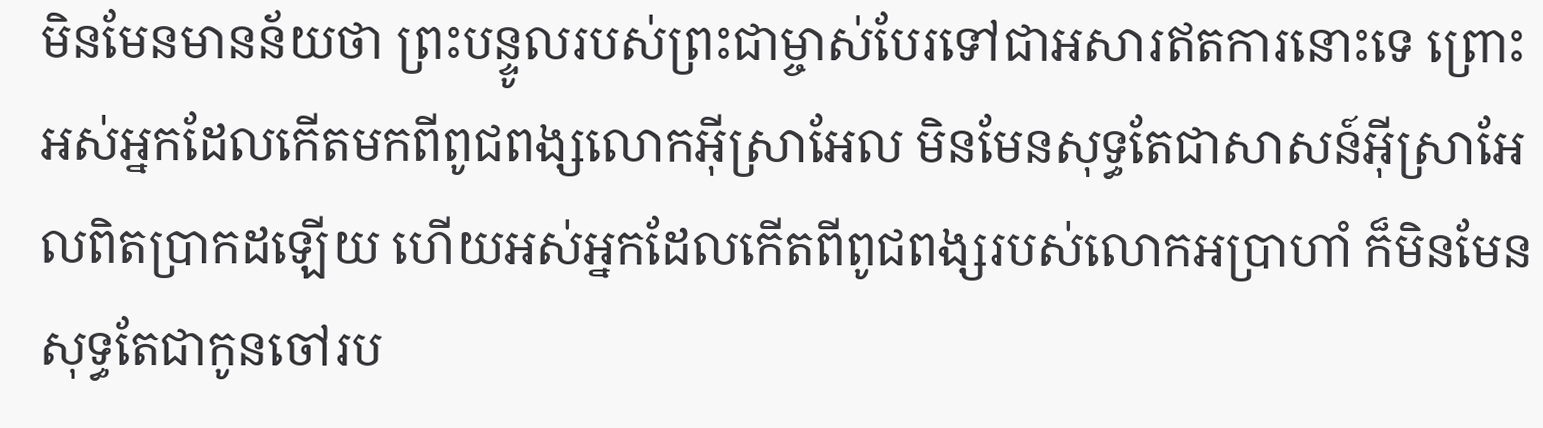មិនមែនមានន័យថា ព្រះបន្ទូលរបស់ព្រះជាម្ចាស់បែរទៅជាអសារឥតការនោះទេ ព្រោះអស់អ្នកដែលកើតមកពីពូជពង្សលោកអ៊ីស្រាអែល មិនមែនសុទ្ធតែជាសាសន៍អ៊ីស្រាអែលពិតប្រាកដឡើយ ហើយអស់អ្នកដែលកើតពីពូជពង្សរបស់លោកអប្រាហាំ ក៏មិនមែនសុទ្ធតែជាកូនចៅរប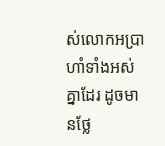ស់លោកអប្រាហាំទាំងអស់គ្នាដែរ ដូចមានថ្លែ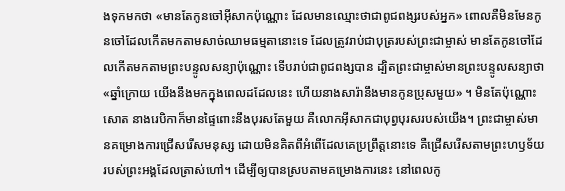ងទុកមកថា «មានតែកូនចៅអ៊ីសាកប៉ុណ្ណោះ ដែលមានឈ្មោះថាជាពូជពង្សរបស់អ្នក» ពោលគឺមិនមែនកូនចៅដែលកើតមកតាមសាច់ឈាមធម្មតានោះទេ ដែលត្រូវរាប់ជាបុត្ររបស់ព្រះជាម្ចាស់ មានតែកូនចៅដែលកើតមកតាមព្រះបន្ទូលសន្យាប៉ុណ្ណោះ ទើបរាប់ជាពូជពង្សបាន ដ្បិតព្រះជាម្ចាស់មានព្រះបន្ទូលសន្យាថា «ឆ្នាំក្រោយ យើងនឹងមកក្នុងពេលដដែលនេះ ហើយនាងសារ៉ានឹងមានកូនប្រុសមួយ» ។ មិនតែប៉ុណ្ណោះសោត នាងរេបិកាក៏មានផ្ទៃពោះនឹងបុរសតែមួយ គឺលោកអ៊ីសាកជាបុព្វបុរសរបស់យើង។ ព្រះជាម្ចាស់មានគម្រោងការជ្រើសរើសមនុស្ស ដោយមិនគិតពីអំពើដែលគេប្រព្រឹត្តនោះទេ គឺជ្រើសរើសតាមព្រះហឫទ័យរបស់ព្រះអង្គដែលត្រាស់ហៅ។ ដើម្បីឲ្យបានស្របតាមគម្រោងការនេះ នៅពេលកូ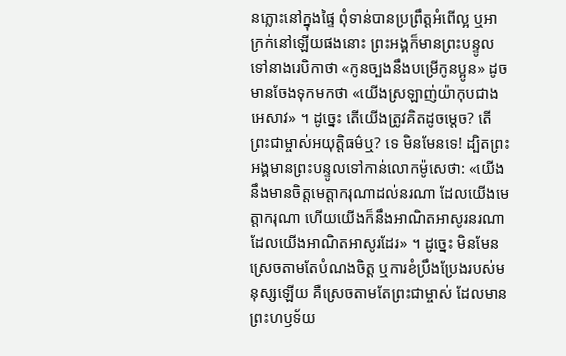នភ្លោះនៅក្នុងផ្ទៃ ពុំទាន់បានប្រព្រឹត្តអំពើល្អ ឬអាក្រក់នៅឡើយផងនោះ ព្រះអង្គក៏មានព្រះបន្ទូលទៅនាងរេបិកាថា «កូនច្បងនឹងបម្រើកូនប្អូន» ដូចមានចែងទុកមកថា «យើងស្រឡាញ់យ៉ាកុបជាងអេសាវ» ។ ដូច្នេះ តើយើងត្រូវគិតដូចម្ដេច? តើព្រះជាម្ចាស់អយុត្ដិធម៌ឬ? ទេ មិនមែនទេ! ដ្បិតព្រះអង្គមានព្រះបន្ទូលទៅកាន់លោកម៉ូសេថា: «យើងនឹងមានចិត្តមេត្តាករុណាដល់នរណា ដែលយើងមេត្តាករុណា ហើយយើងក៏នឹងអាណិតអាសូរនរណា ដែលយើងអាណិតអាសូរដែរ» ។ ដូច្នេះ មិនមែនស្រេចតាមតែបំណងចិត្ត ឬការខំប្រឹងប្រែងរបស់មនុស្សឡើយ គឺស្រេចតាមតែព្រះជាម្ចាស់ ដែលមានព្រះហឫទ័យ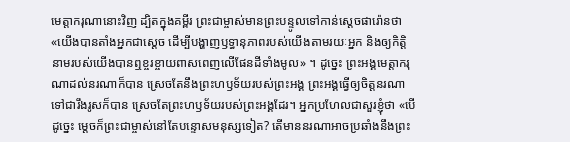មេត្តាករុណានោះវិញ ដ្បិតក្នុងគម្ពីរ ព្រះជាម្ចាស់មានព្រះបន្ទូលទៅកាន់ស្ដេចផារ៉ោនថា «យើងបានតាំងអ្នកជាស្ដេច ដើម្បីបង្ហាញឫទ្ធានុភាពរបស់យើងតាមរយៈអ្នក និងឲ្យកិត្តិនាមរបស់យើងបានឮខ្ចរខ្ចាយពាសពេញលើផែនដីទាំងមូល» ។ ដូច្នេះ ព្រះអង្គមេត្តាករុណាដល់នរណាក៏បាន ស្រេចតែនឹងព្រះហឫទ័យរបស់ព្រះអង្គ ព្រះអង្គធ្វើឲ្យចិត្តនរណាទៅជារឹងរូសក៏បាន ស្រេចតែព្រះហឫទ័យរបស់ព្រះអង្គដែរ។ អ្នកប្រហែលជាសួរខ្ញុំថា «បើដូច្នេះ ម្ដេចក៏ព្រះជាម្ចាស់នៅតែបន្ទោសមនុស្សទៀត? តើមាននរណាអាចប្រឆាំងនឹងព្រះ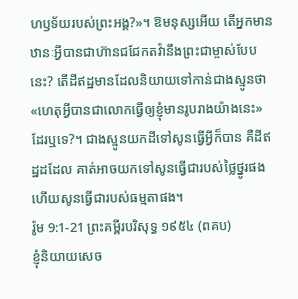ហឫទ័យរបស់ព្រះអង្គ?»។ ឱមនុស្សអើយ តើអ្នកមានឋានៈអ្វីបានជាហ៊ានជជែកតវ៉ានឹងព្រះជាម្ចាស់បែបនេះ? តើដីឥដ្ឋមានដែលនិយាយទៅកាន់ជាងស្មូនថា «ហេតុអ្វីបានជាលោកធ្វើឲ្យខ្ញុំមានរូបរាងយ៉ាងនេះ»ដែរឬទេ?។ ជាងស្មូនយកដីទៅសូនធ្វើអ្វីក៏បាន គឺដីឥដ្ឋដដែល គាត់អាចយកទៅសូនធ្វើជារបស់ថ្លៃថ្នូរផង ហើយសូនធ្វើជារបស់ធម្មតាផង។
រ៉ូម 9:1-21 ព្រះគម្ពីរបរិសុទ្ធ ១៩៥៤ (ពគប)
ខ្ញុំនិយាយសេច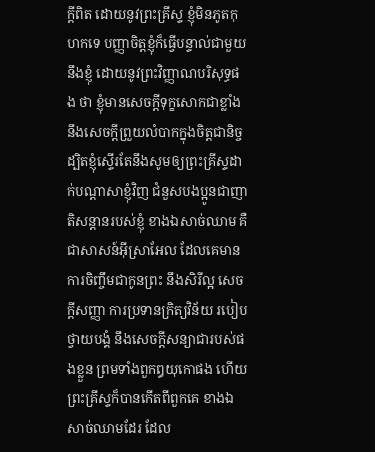ក្ដីពិត ដោយនូវព្រះគ្រីស្ទ ខ្ញុំមិនភូតកុហកទេ បញ្ញាចិត្តខ្ញុំក៏ធ្វើបន្ទាល់ជាមួយនឹងខ្ញុំ ដោយនូវព្រះវិញ្ញាណបរិសុទ្ធផង ថា ខ្ញុំមានសេចក្ដីទុក្ខសោកជាខ្លាំង នឹងសេចក្ដីព្រួយលំបាកក្នុងចិត្តជានិច្ច ដ្បិតខ្ញុំស្ទើរតែនឹងសូមឲ្យព្រះគ្រីស្ទដាក់បណ្តាសាខ្ញុំវិញ ជំនួសបងប្អូនជាញាតិសន្តានរបស់ខ្ញុំ ខាងឯសាច់ឈាម គឺជាសាសន៍អ៊ីស្រាអែល ដែលគេមានការចិញ្ចឹមជាកូនព្រះ នឹងសិរីល្អ សេចក្ដីសញ្ញា ការប្រទានក្រិត្យវិន័យ របៀបថ្វាយបង្គំ នឹងសេចក្ដីសន្យាជារបស់ផងខ្លួន ព្រមទាំងពួកឰយុកោផង ហើយព្រះគ្រីស្ទក៏បានកើតពីពួកគេ ខាងឯសាច់ឈាមដែរ ដែល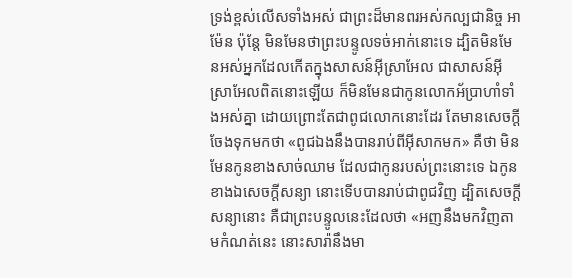ទ្រង់ខ្ពស់លើសទាំងអស់ ជាព្រះដ៏មានពរអស់កល្បជានិច្ច អាម៉ែន ប៉ុន្តែ មិនមែនថាព្រះបន្ទូលទច់អាក់នោះទេ ដ្បិតមិនមែនអស់អ្នកដែលកើតក្នុងសាសន៍អ៊ីស្រាអែល ជាសាសន៍អ៊ីស្រាអែលពិតនោះឡើយ ក៏មិនមែនជាកូនលោកអ័ប្រាហាំទាំងអស់គ្នា ដោយព្រោះតែជាពូជលោកនោះដែរ តែមានសេចក្ដីចែងទុកមកថា «ពូជឯងនឹងបានរាប់ពីអ៊ីសាកមក» គឺថា មិនមែនកូនខាងសាច់ឈាម ដែលជាកូនរបស់ព្រះនោះទេ ឯកូនខាងឯសេចក្ដីសន្យា នោះទើបបានរាប់ជាពូជវិញ ដ្បិតសេចក្ដីសន្យានោះ គឺជាព្រះបន្ទូលនេះដែលថា «អញនឹងមកវិញតាមកំណត់នេះ នោះសារ៉ានឹងមា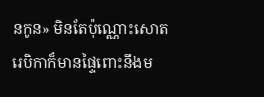នកូន» មិនតែប៉ុណ្ណោះសោត រេបិកាក៏មានផ្ទៃពោះនឹងម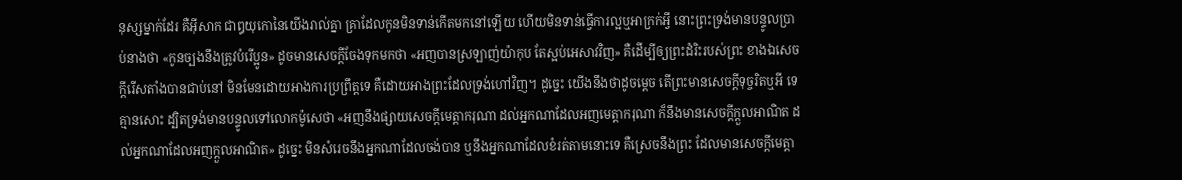នុស្សម្នាក់ដែរ គឺអ៊ីសាក ជាឰយុកោនៃយើងរាល់គ្នា គ្រាដែលកូនមិនទាន់កើតមកនៅឡើយ ហើយមិនទាន់ធ្វើការល្អឬអាក្រក់អ្វី នោះព្រះទ្រង់មានបន្ទូលប្រាប់នាងថា «កូនច្បងនឹងត្រូវបំរើប្អូន» ដូចមានសេចក្ដីចែងទុកមកថា «អញបានស្រឡាញ់យ៉ាកុប តែស្អប់អេសាវវិញ» គឺដើម្បីឲ្យព្រះដំរិះរបស់ព្រះ ខាងឯសេចក្ដីរើសតាំងបានជាប់នៅ មិនមែនដោយអាងការប្រព្រឹត្តទេ គឺដោយអាងព្រះដែលទ្រង់ហៅវិញ។ ដូច្នេះ យើងនឹងថាដូចម្តេច តើព្រះមានសេចក្ដីទុច្ចរិតឬអី ទេ គ្មានសោះ ដ្បិតទ្រង់មានបន្ទូលទៅលោកម៉ូសេថា «អញនឹងផ្សាយសេចក្ដីមេត្តាករុណា ដល់អ្នកណាដែលអញមេត្តាករុណា ក៏នឹងមានសេចក្ដីក្តួលអាណិត ដល់អ្នកណាដែលអញក្តួលអាណិត» ដូច្នេះ មិនសំរេចនឹងអ្នកណាដែលចង់បាន ឬនឹងអ្នកណាដែលខំរត់តាមនោះទេ គឺស្រេចនឹងព្រះ ដែលមានសេចក្ដីមេត្តា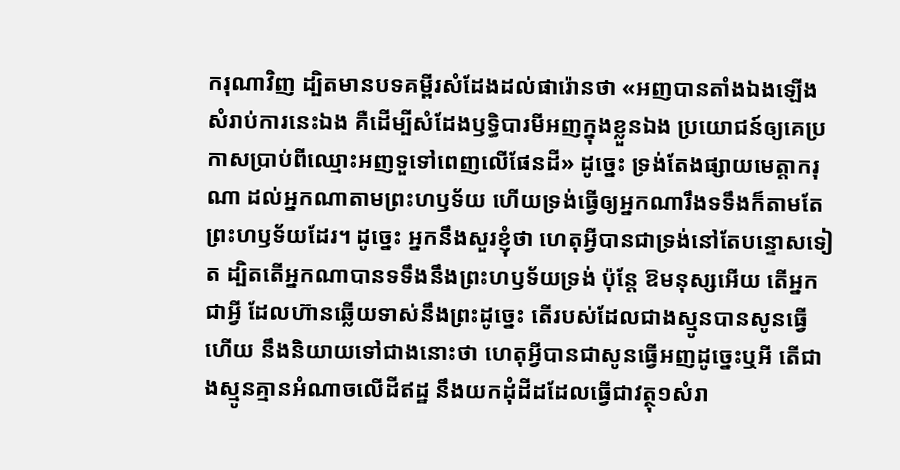ករុណាវិញ ដ្បិតមានបទគម្ពីរសំដែងដល់ផារ៉ោនថា «អញបានតាំងឯងឡើងសំរាប់ការនេះឯង គឺដើម្បីសំដែងឫទ្ធិបារមីអញក្នុងខ្លួនឯង ប្រយោជន៍ឲ្យគេប្រកាសប្រាប់ពីឈ្មោះអញទួទៅពេញលើផែនដី» ដូច្នេះ ទ្រង់តែងផ្សាយមេត្តាករុណា ដល់អ្នកណាតាមព្រះហឫទ័យ ហើយទ្រង់ធ្វើឲ្យអ្នកណារឹងទទឹងក៏តាមតែព្រះហឫទ័យដែរ។ ដូច្នេះ អ្នកនឹងសួរខ្ញុំថា ហេតុអ្វីបានជាទ្រង់នៅតែបន្ទោសទៀត ដ្បិតតើអ្នកណាបានទទឹងនឹងព្រះហឫទ័យទ្រង់ ប៉ុន្តែ ឱមនុស្សអើយ តើអ្នកជាអ្វី ដែលហ៊ានឆ្លើយទាស់នឹងព្រះដូច្នេះ តើរបស់ដែលជាងស្មូនបានសូនធ្វើហើយ នឹងនិយាយទៅជាងនោះថា ហេតុអ្វីបានជាសូនធ្វើអញដូច្នេះឬអី តើជាងស្មូនគ្មានអំណាចលើដីឥដ្ឋ នឹងយកដុំដីដដែលធ្វើជាវត្ថុ១សំរា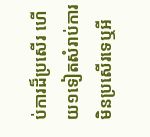ប់ការដ៏ប្រសើរ ហើយ១ទៀតសំរាប់ការមិនប្រសើរទេឬអី